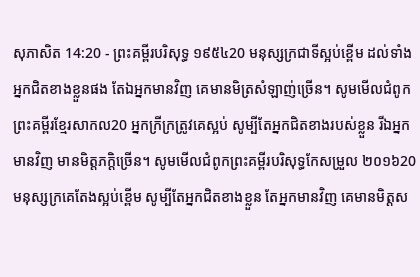សុភាសិត 14:20 - ព្រះគម្ពីរបរិសុទ្ធ ១៩៥៤20 មនុស្សក្រជាទីស្អប់ខ្ពើម ដល់ទាំងអ្នកជិតខាងខ្លួនផង តែឯអ្នកមានវិញ គេមានមិត្រសំឡាញ់ច្រើន។ សូមមើលជំពូកព្រះគម្ពីរខ្មែរសាកល20 អ្នកក្រីក្រត្រូវគេស្អប់ សូម្បីតែអ្នកជិតខាងរបស់ខ្លួន រីឯអ្នកមានវិញ មានមិត្តភក្ដិច្រើន។ សូមមើលជំពូកព្រះគម្ពីរបរិសុទ្ធកែសម្រួល ២០១៦20 មនុស្សក្រគេតែងស្អប់ខ្ពើម សូម្បីតែអ្នកជិតខាងខ្លួន តែអ្នកមានវិញ គេមានមិត្តស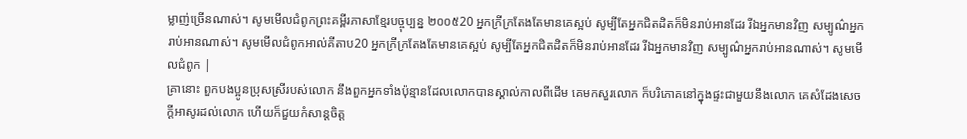ម្លាញ់ច្រើនណាស់។ សូមមើលជំពូកព្រះគម្ពីរភាសាខ្មែរបច្ចុប្បន្ន ២០០៥20 អ្នកក្រីក្រតែងតែមានគេស្អប់ សូម្បីតែអ្នកជិតដិតក៏មិនរាប់អានដែរ រីឯអ្នកមានវិញ សម្បូណ៌អ្នករាប់អានណាស់។ សូមមើលជំពូកអាល់គីតាប20 អ្នកក្រីក្រតែងតែមានគេស្អប់ សូម្បីតែអ្នកជិតដិតក៏មិនរាប់អានដែរ រីឯអ្នកមានវិញ សម្បូណ៌អ្នករាប់អានណាស់។ សូមមើលជំពូក |
គ្រានោះ ពួកបងប្អូនប្រុសស្រីរបស់លោក នឹងពួកអ្នកទាំងប៉ុន្មានដែលលោកបានស្គាល់កាលពីដើម គេមកសួរលោក ក៏បរិភោគនៅក្នុងផ្ទះជាមួយនឹងលោក គេសំដែងសេចក្ដីអាសូរដល់លោក ហើយក៏ជួយកំសាន្តចិត្ត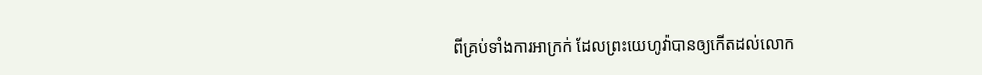ពីគ្រប់ទាំងការអាក្រក់ ដែលព្រះយេហូវ៉ាបានឲ្យកើតដល់លោក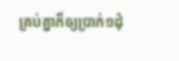គ្រប់គ្នាក៏ឲ្យប្រាក់១ដុំ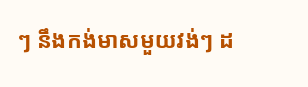ៗ នឹងកង់មាសមួយវង់ៗ ដ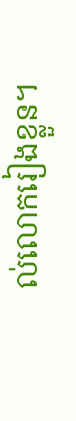ល់លោករៀងខ្លួន។